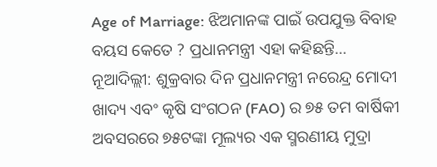Age of Marriage: ଝିଅମାନଙ୍କ ପାଇଁ ଉପଯୁକ୍ତ ବିବାହ ବୟସ କେତେ ? ପ୍ରଧାନମନ୍ତ୍ରୀ ଏହା କହିଛନ୍ତି…
ନୂଆଦିଲ୍ଲୀ: ଶୁକ୍ରବାର ଦିନ ପ୍ରଧାନମନ୍ତ୍ରୀ ନରେନ୍ଦ୍ର ମୋଦୀ ଖାଦ୍ୟ ଏବଂ କୃଷି ସଂଗଠନ (FAO) ର ୭୫ ତମ ବାର୍ଷିକୀ ଅବସରରେ ୭୫ଟଙ୍କା ମୂଲ୍ୟର ଏକ ସ୍ମରଣୀୟ ମୁଦ୍ରା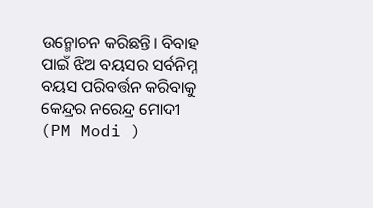ଉନ୍ମୋଚନ କରିଛନ୍ତି। ବିବାହ ପାଇଁ ଝିଅ ବୟସର ସର୍ବନିମ୍ନ ବୟସ ପରିବର୍ତ୍ତନ କରିବାକୁ କେନ୍ଦ୍ରର ନରେନ୍ଦ୍ର ମୋଦୀ (PM Modi )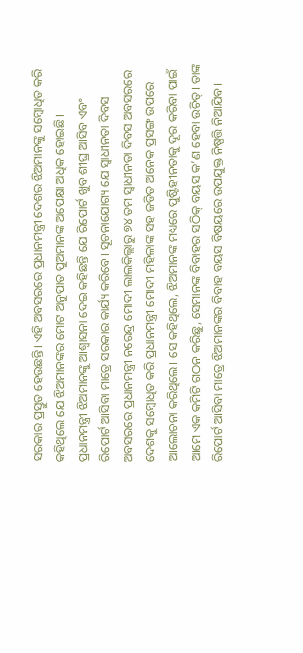ସରକାର ପ୍ରସ୍ତୁତ ହେଉଛନ୍ତି। ଏହି ଅବସରରେ ପ୍ରଧାନମନ୍ତ୍ରୀ ଦେଶର ଝିଅମାନଙ୍କୁ ସମ୍ବୋଧିତ କରି କହିଥିଲେ ଯେ ଝିଅମାନଙ୍କର ମୋଟ ଅନୁପାତ ପୁଅମାନଙ୍କ ଅପେକ୍ଷା ଅଧିକ ହୋଇଛି।
ପ୍ରଧାନମନ୍ତ୍ରୀ ଝିଅମାନଙ୍କୁ ଆଶ୍ୱାସନା ଦେଇ କହିଛନ୍ତି ଯେ ରିପୋର୍ଟ ଖୁବ ଶୀଘ୍ର ଆସିବ ଏବଂ ରିପୋର୍ଟ ଆସିବା ମାତ୍ରେ ସରକାର କାର୍ଯ୍ୟ କରିବେ। ସୂଚନାଯୋଗ୍ୟ ଯେ ସ୍ୱାଧୀନତା ଦିବସ ଅବସରରେ ପ୍ରଧାନମନ୍ତ୍ରୀ ନରେନ୍ଦ୍ର ମୋଦୀ ଲାଲକିଲ୍ଲାରୁ ୭୪ ତମ ସ୍ୱାଧୀନତା ଦିବସ ଅବସରରେ ଦେଶକୁ ସମ୍ବୋଧିତ କରି ପ୍ରଧାନମନ୍ତ୍ରୀ ମୋଦୀ ମହିଳାଙ୍କ ସହ ଜଡିତ ଅନେକ ପ୍ରସଙ୍ଗ ଉପରେ ଆଲୋଚନା କରିଥିଲେ। ସେ କହିଥିଲେ, ଝିଅମାନଙ୍କ ମଧ୍ୟରେ ପୁଷ୍ଟିହୀନତାକୁ ଦୂର କରିବା ପାଇଁ ଆମେ ଏକ କମିଟି ଗଠନ କରିଛୁ, ସେମାନଙ୍କ ବିବାହର ସଠିକ୍ ବୟସ କ’ଣ ହେବା ଉଚିତ୍। ତାଙ୍କ ରିପୋର୍ଟ ଆସିବା ମାତ୍ରେ ଝିଅମାନଙ୍କର ବିବାହ ବୟସ ବିଷୟରେ ଉପଯୁକ୍ତ ନିଷ୍ପତ୍ତି ନିଆଯିବ।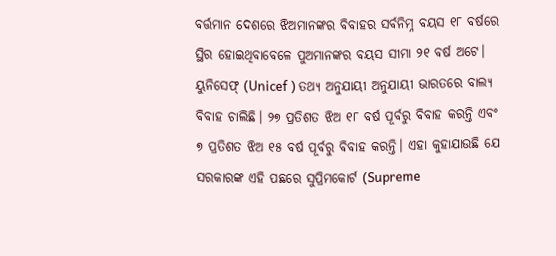ବର୍ତ୍ତମାନ ଦେଶରେ ଝିଅମାନଙ୍କର ବିବାହର ସର୍ବନିମ୍ନ ବୟସ ୧୮ ବର୍ଷରେ ସ୍ଥିର ହୋଇଥିବାବେଳେ ପୁଅମାନଙ୍କର ବୟସ ସୀମା ୨୧ ବର୍ଷ ଅଟେ।
ୟୁନିସେଫ୍ (Unicef ) ତଥ୍ୟ ଅନୁଯାୟୀ ଅନୁଯାୟୀ ଭାରତରେ ବାଲ୍ୟ ବିବାହ ଚାଲିଛି। ୨୭ ପ୍ରତିଶତ ଝିଅ ୧୮ ବର୍ଷ ପୂର୍ବରୁ ବିବାହ କରନ୍ତି ଏବଂ ୭ ପ୍ରତିଶତ ଝିଅ ୧୫ ବର୍ଷ ପୂର୍ବରୁ ବିବାହ କରନ୍ତି। ଏହା କୁହାଯାଉଛି ଯେ ସରକାରଙ୍କ ଏହି ପଛରେ ସୁପ୍ରିମକୋର୍ଟ (Supreme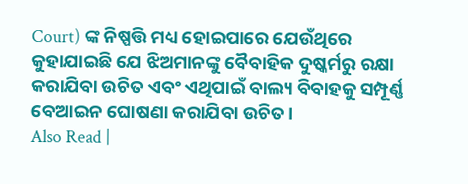Court) ଙ୍କ ନିଷ୍ପତ୍ତି ମଧ୍ୟ ହୋଇପାରେ ଯେଉଁଥିରେ କୁହାଯାଇଛି ଯେ ଝିଅମାନଙ୍କୁ ବୈବାହିକ ଦୁଷ୍କର୍ମରୁ ରକ୍ଷା କରାଯିବା ଉଚିତ ଏବଂ ଏଥିପାଇଁ ବାଲ୍ୟ ବିବାହକୁ ସମ୍ପୂର୍ଣ୍ଣ ବେଆଇନ ଘୋଷଣା କରାଯିବା ଉଚିତ।
Also Read |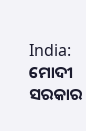India: ମୋଦୀ ସରକାର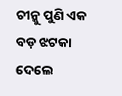ଚୀନ୍କୁ ପୁଣି ଏକ ବଡ଼ ଝଟକା ଦେଲେ